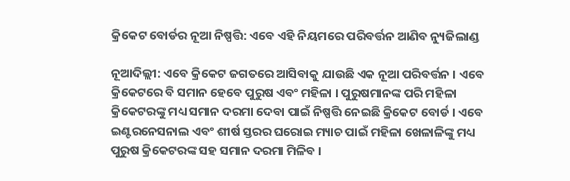କ୍ରିକେଟ ବୋର୍ଡର ନୂଆ ନିଷ୍ପତ୍ତି: ଏବେ ଏହି ନିୟମରେ ପରିବର୍ତ୍ତନ ଆଣିବ ନ୍ୟୁଜିଲାଣ୍ଡ

ନୂଆଦିଲ୍ଲୀ: ଏବେ କ୍ରିକେଟ ଜଗତରେ ଆସିବାକୁ ଯାଉଛି ଏକ ନୂଆ ପରିବର୍ତ୍ତନ । ଏବେ କ୍ରିକେଟରେ ବି ସମାନ ହେବେ ପୁରୁଷ ଏବଂ ମହିଳା । ପୁରୁଷମାନଙ୍କ ପରି ମହିଳା କ୍ରିକେଟରଙ୍କୁ ମଧ୍ୟ ସମାନ ଦରମା ଦେବା ପାଇଁ ନିଷ୍ପତ୍ତି ନେଇଛି କ୍ରିକେଟ ବୋର୍ଡ । ଏବେ ଇଣ୍ଟରନେସନାଲ ଏବଂ ଶୀର୍ଷ ସ୍ତରର ଘରୋଇ ମ୍ୟାଚ ପାଇଁ ମହିଳା ଖେଳାଳିଙ୍କୁ ମଧ୍ୟ ପୁରୁଷ କ୍ରିକେଟରଙ୍କ ସହ ସମାନ ଦରମା ମିଳିବ ।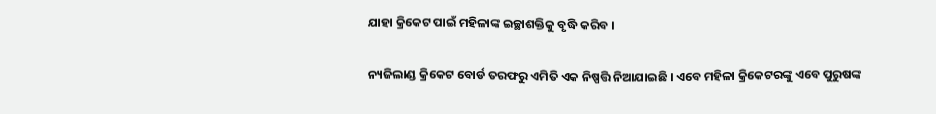ଯାହା କ୍ରିକେଟ ପାଇଁ ମହିଳାଙ୍କ ଇଚ୍ଛାଶକ୍ତିକୁ ବୃଦ୍ଧି କରିବ ।

ନ୍ୟଜିଲାଣ୍ଡ କ୍ରିକେଟ ବୋର୍ଡ ତରଫରୁ ଏମିତି ଏକ ନିଷ୍ପତ୍ତି ନିଆଯାଇଛି । ଏବେ ମହିଳା କ୍ରିକେଟରଙ୍କୁ ଏବେ ପୁରୁଷଙ୍କ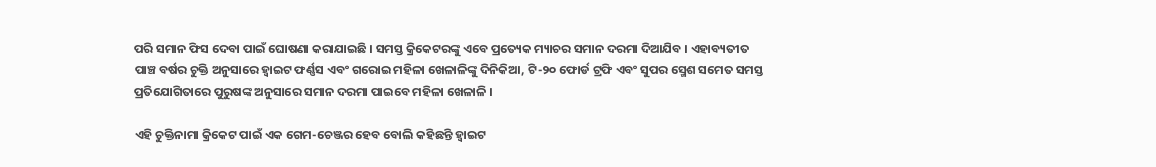ପରି ସମାନ ଫିସ ଦେବା ପାଇଁ ଘୋଷଣା କରାଯାଇଛି । ସମସ୍ତ କ୍ରିକେଟରଙ୍କୁ ଏବେ ପ୍ରତ୍ୟେକ ମ୍ୟାଚର ସମାନ ଦରମା ଦିଆଯିବ । ଏହାବ୍ୟତୀତ ପାଞ୍ଚ ବର୍ଷର ଚୁକ୍ତି ଅନୁସାରେ ହ୍ୱାଇଟ ଫର୍ଣ୍ଣସ ଏବଂ ଗରୋଇ ମହିଳା ଖେଳାଳିଙ୍କୁ ଦିନିକିଆ, ଟି-୨୦ ଫୋର୍ଡ ଟ୍ରଫି ଏବଂ ସୁପର ସ୍ମେଶ ସମେତ ସମସ୍ତ ପ୍ରତିଯୋଗିତାରେ ପୁରୁଷଙ୍କ ଅନୁସାରେ ସମାନ ଦରମା ପାଇବେ ମହିଳା ଖେଳାଳି ।

ଏହି ଚୁକ୍ତିନାମା କ୍ରିକେଟ ପାଇଁ ଏକ ଗେମ-ଚେଞ୍ଜର ହେବ ବୋଲି କହିଛନ୍ତି ହ୍ୱାଇଟ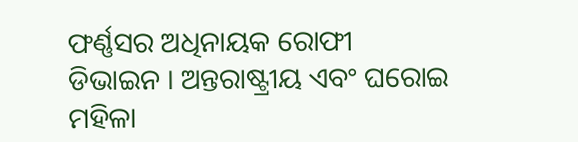ଫର୍ଣ୍ଣସର ଅଧିନାୟକ ରୋଫୀ ଡିଭାଇନ । ଅନ୍ତରାଷ୍ଟ୍ରୀୟ ଏବଂ ଘରୋଇ ମହିଳା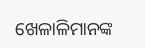ଖେଳାଳିମାନଙ୍କ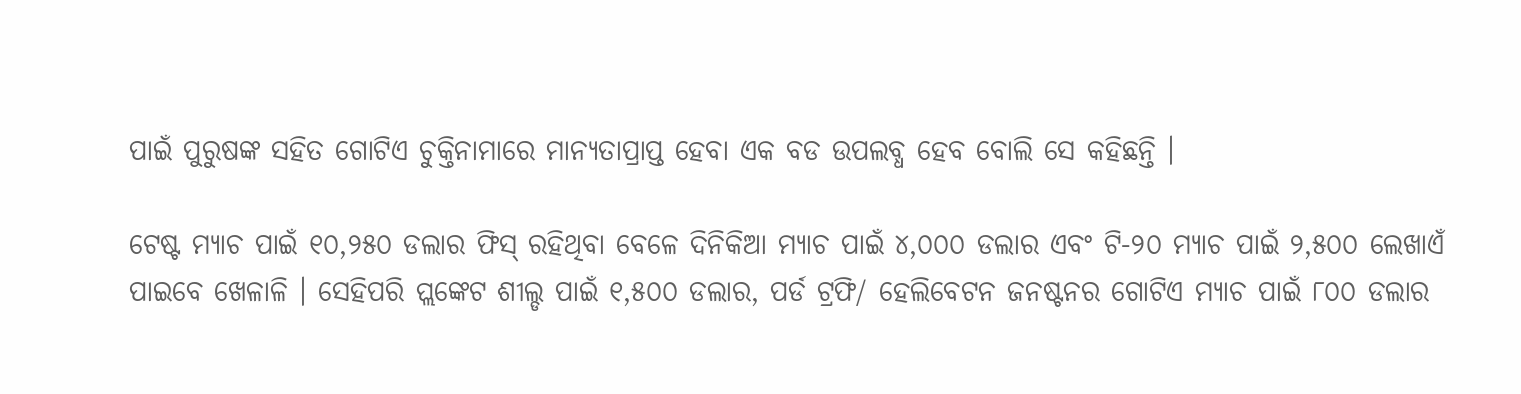ପାଇଁ ପୁରୁଷଙ୍କ ସହିତ ଗୋଟିଏ ଚୁକ୍ତିନାମାରେ ମାନ୍ୟତାପ୍ରାପ୍ତ ହେବା ଏକ ବଡ ଉପଲବ୍ଧ ହେବ ବୋଲି ସେ କହିଛନ୍ତି ।

ଟେଷ୍ଟ ମ୍ୟାଚ ପାଇଁ ୧୦,୨୫୦ ଡଲାର ଫିସ୍ ରହିଥିବା ବେଳେ ଦିନିକିଆ ମ୍ୟାଚ ପାଇଁ ୪,୦୦୦ ଡଲାର ଏବଂ ଟି-୨୦ ମ୍ୟାଚ ପାଇଁ ୨,୫୦୦ ଲେଖାଏଁ ପାଇବେ ଖେଳାଳି । ସେହିପରି ପ୍ଲଙ୍କେଟ ଶୀଲ୍ଡ ପାଇଁ ୧,୫୦୦ ଡଲାର, ପର୍ଡ ଟ୍ରଫି/ ହେଲିବେଟନ ଜନଷ୍ଟନର ଗୋଟିଏ ମ୍ୟାଚ ପାଇଁ ୮୦୦ ଡଲାର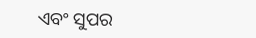ଏବଂ ସୁପର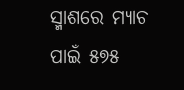ସ୍ମାଶରେ ମ୍ୟାଚ ପାଇଁ ୫୭୫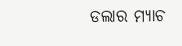ଡଲାର ମ୍ୟାଚ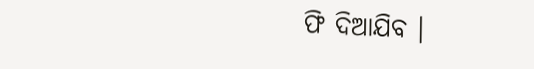ଫି ଦିଆଯିବ ।